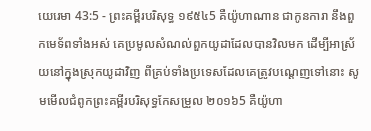យេរេមា 43:5 - ព្រះគម្ពីរបរិសុទ្ធ ១៩៥៤5 គឺយ៉ូហាណាន ជាកូនការា នឹងពួកមេទ័ពទាំងអស់ គេប្រមូលសំណល់ពួកយូដាដែលបានវិលមក ដើម្បីអាស្រ័យនៅក្នុងស្រុកយូដាវិញ ពីគ្រប់ទាំងប្រទេសដែលគេត្រូវបណ្តេញទៅនោះ សូមមើលជំពូកព្រះគម្ពីរបរិសុទ្ធកែសម្រួល ២០១៦5 គឺយ៉ូហា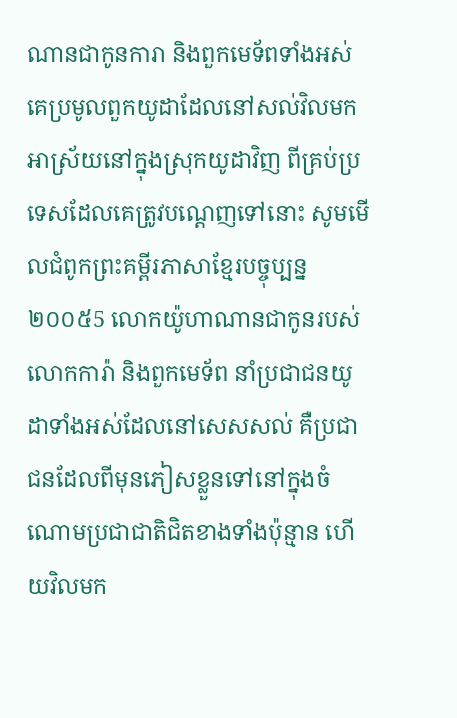ណានជាកូនការា និងពួកមេទ័ពទាំងអស់ គេប្រមូលពួកយូដាដែលនៅសល់វិលមកអាស្រ័យនៅក្នុងស្រុកយូដាវិញ ពីគ្រប់ប្រទេសដែលគេត្រូវបណ្តេញទៅនោះ សូមមើលជំពូកព្រះគម្ពីរភាសាខ្មែរបច្ចុប្បន្ន ២០០៥5 លោកយ៉ូហាណានជាកូនរបស់លោកការ៉ា និងពួកមេទ័ព នាំប្រជាជនយូដាទាំងអស់ដែលនៅសេសសល់ គឺប្រជាជនដែលពីមុនភៀសខ្លួនទៅនៅក្នុងចំណោមប្រជាជាតិជិតខាងទាំងប៉ុន្មាន ហើយវិលមក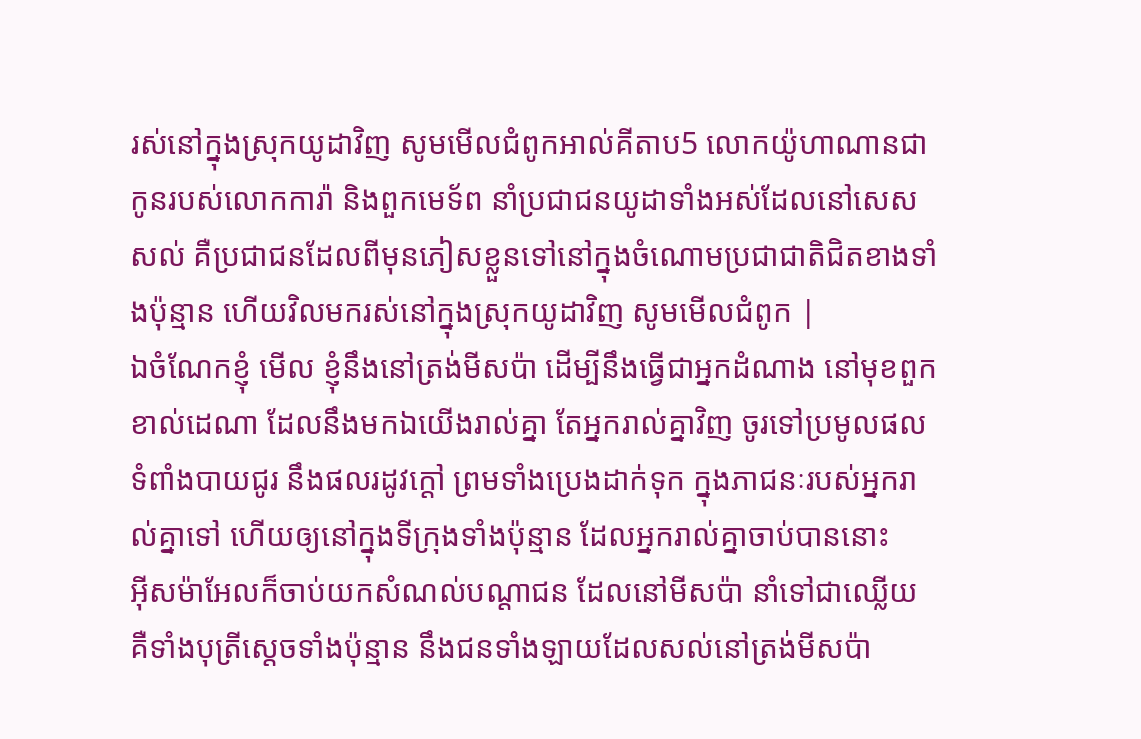រស់នៅក្នុងស្រុកយូដាវិញ សូមមើលជំពូកអាល់គីតាប5 លោកយ៉ូហាណានជាកូនរបស់លោកការ៉ា និងពួកមេទ័ព នាំប្រជាជនយូដាទាំងអស់ដែលនៅសេសសល់ គឺប្រជាជនដែលពីមុនភៀសខ្លួនទៅនៅក្នុងចំណោមប្រជាជាតិជិតខាងទាំងប៉ុន្មាន ហើយវិលមករស់នៅក្នុងស្រុកយូដាវិញ សូមមើលជំពូក |
ឯចំណែកខ្ញុំ មើល ខ្ញុំនឹងនៅត្រង់មីសប៉ា ដើម្បីនឹងធ្វើជាអ្នកដំណាង នៅមុខពួកខាល់ដេណា ដែលនឹងមកឯយើងរាល់គ្នា តែអ្នករាល់គ្នាវិញ ចូរទៅប្រមូលផលទំពាំងបាយជូរ នឹងផលរដូវក្តៅ ព្រមទាំងប្រេងដាក់ទុក ក្នុងភាជនៈរបស់អ្នករាល់គ្នាទៅ ហើយឲ្យនៅក្នុងទីក្រុងទាំងប៉ុន្មាន ដែលអ្នករាល់គ្នាចាប់បាននោះ
អ៊ីសម៉ាអែលក៏ចាប់យកសំណល់បណ្តាជន ដែលនៅមីសប៉ា នាំទៅជាឈ្លើយ គឺទាំងបុត្រីស្តេចទាំងប៉ុន្មាន នឹងជនទាំងឡាយដែលសល់នៅត្រង់មីសប៉ា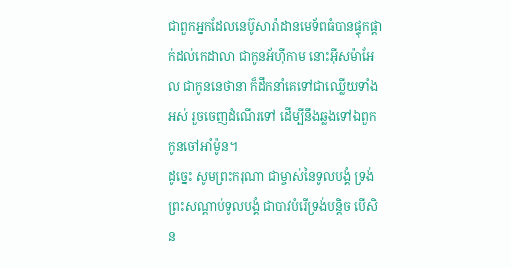ជាពួកអ្នកដែលនេប៊ូសារ៉ាដានមេទ័ពធំបានផ្ទុកផ្តាក់ដល់កេដាលា ជាកូនអ័ហ៊ីកាម នោះអ៊ីសម៉ាអែល ជាកូននេថានា ក៏ដឹកនាំគេទៅជាឈ្លើយទាំងអស់ រួចចេញដំណើរទៅ ដើម្បីនឹងឆ្លងទៅឯពួកកូនចៅអាំម៉ូន។
ដូច្នេះ សូមព្រះករុណា ជាម្ចាស់នៃទូលបង្គំ ទ្រង់ព្រះសណ្តាប់ទូលបង្គំ ជាបាវបំរើទ្រង់បន្តិច បើសិន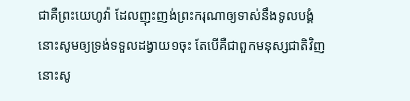ជាគឺព្រះយេហូវ៉ា ដែលញុះញង់ព្រះករុណាឲ្យទាស់នឹងទូលបង្គំ នោះសូមឲ្យទ្រង់ទទួលដង្វាយ១ចុះ តែបើគឺជាពួកមនុស្សជាតិវិញ នោះសូ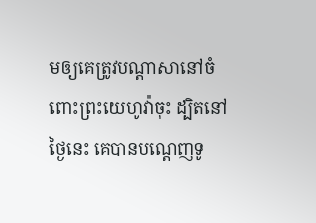មឲ្យគេត្រូវបណ្តាសានៅចំពោះព្រះយេហូវ៉ាចុះ ដ្បិតនៅថ្ងៃនេះ គេបានបណ្តេញទូ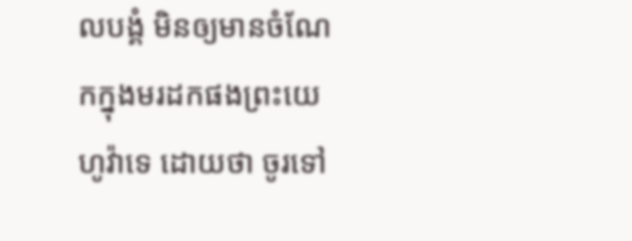លបង្គំ មិនឲ្យមានចំណែកក្នុងមរដកផងព្រះយេហូវ៉ាទេ ដោយថា ចូរទៅ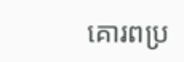គោរពប្រ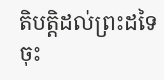តិបត្តិដល់ព្រះដទៃចុះ